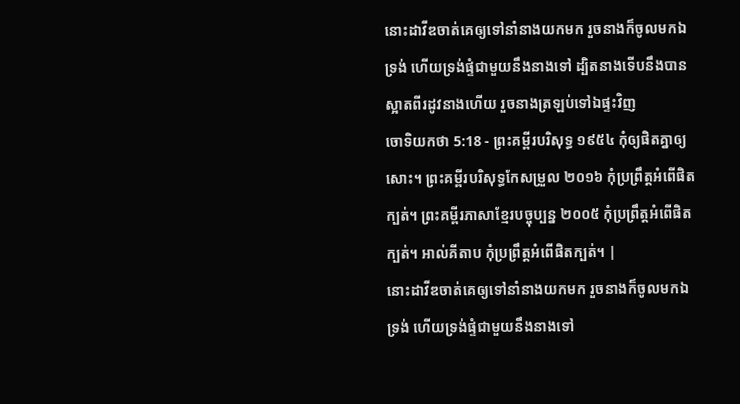នោះដាវីឌចាត់គេឲ្យទៅនាំនាងយកមក រួចនាងក៏ចូលមកឯទ្រង់ ហើយទ្រង់ផ្ទំជាមួយនឹងនាងទៅ ដ្បិតនាងទើបនឹងបានស្អាតពីរដូវនាងហើយ រួចនាងត្រឡប់ទៅឯផ្ទះវិញ
ចោទិយកថា 5:18 - ព្រះគម្ពីរបរិសុទ្ធ ១៩៥៤ កុំឲ្យផិតគ្នាឲ្យសោះ។ ព្រះគម្ពីរបរិសុទ្ធកែសម្រួល ២០១៦ កុំប្រព្រឹត្តអំពើផិតក្បត់។ ព្រះគម្ពីរភាសាខ្មែរបច្ចុប្បន្ន ២០០៥ កុំប្រព្រឹត្តអំពើផិតក្បត់។ អាល់គីតាប កុំប្រព្រឹត្តអំពើផិតក្បត់។ |
នោះដាវីឌចាត់គេឲ្យទៅនាំនាងយកមក រួចនាងក៏ចូលមកឯទ្រង់ ហើយទ្រង់ផ្ទំជាមួយនឹងនាងទៅ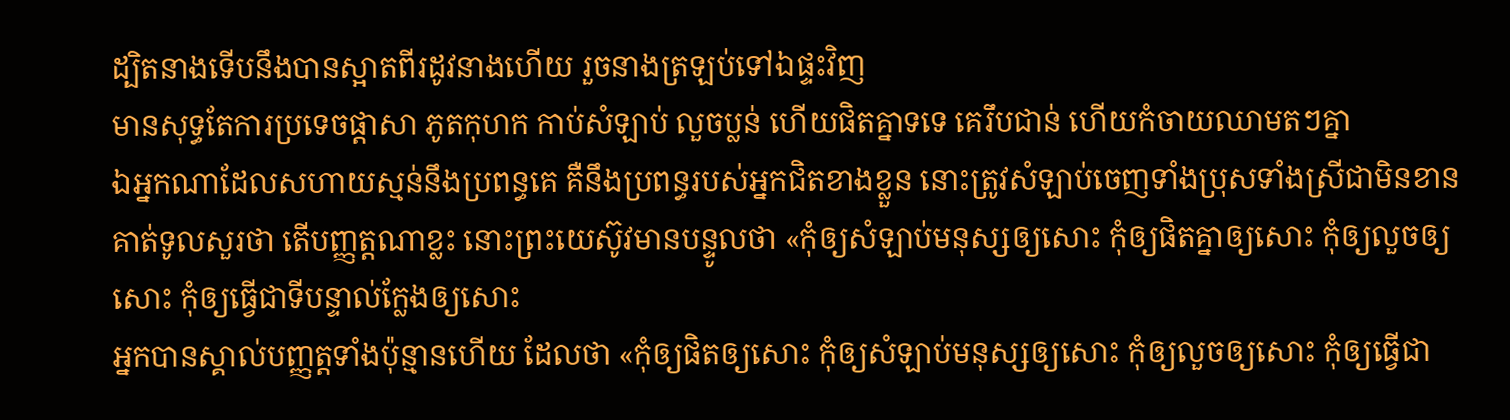ដ្បិតនាងទើបនឹងបានស្អាតពីរដូវនាងហើយ រួចនាងត្រឡប់ទៅឯផ្ទះវិញ
មានសុទ្ធតែការប្រទេចផ្តាសា ភូតកុហក កាប់សំឡាប់ លួចប្លន់ ហើយផិតគ្នាទទេ គេរឹបជាន់ ហើយកំចាយឈាមតៗគ្នា
ឯអ្នកណាដែលសហាយស្មន់នឹងប្រពន្ធគេ គឺនឹងប្រពន្ធរបស់អ្នកជិតខាងខ្លួន នោះត្រូវសំឡាប់ចេញទាំងប្រុសទាំងស្រីជាមិនខាន
គាត់ទូលសួរថា តើបញ្ញត្តណាខ្លះ នោះព្រះយេស៊ូវមានបន្ទូលថា «កុំឲ្យសំឡាប់មនុស្សឲ្យសោះ កុំឲ្យផិតគ្នាឲ្យសោះ កុំឲ្យលួចឲ្យសោះ កុំឲ្យធ្វើជាទីបន្ទាល់ក្លែងឲ្យសោះ
អ្នកបានស្គាល់បញ្ញត្តទាំងប៉ុន្មានហើយ ដែលថា «កុំឲ្យផិតឲ្យសោះ កុំឲ្យសំឡាប់មនុស្សឲ្យសោះ កុំឲ្យលួចឲ្យសោះ កុំឲ្យធ្វើជា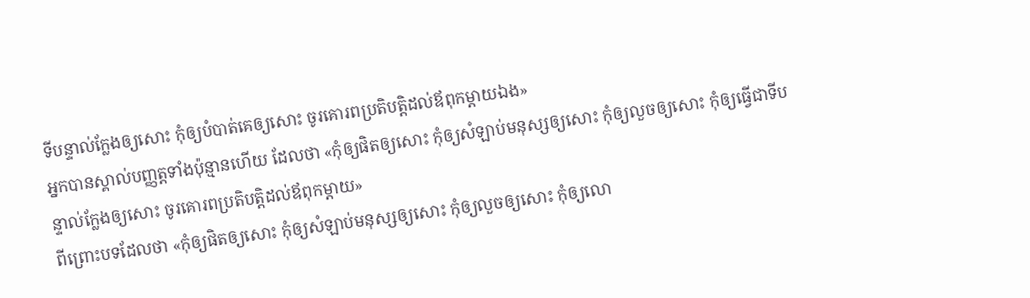ទីបន្ទាល់ក្លែងឲ្យសោះ កុំឲ្យបំបាត់គេឲ្យសោះ ចូរគោរពប្រតិបត្តិដល់ឪពុកម្តាយឯង»
អ្នកបានស្គាល់បញ្ញត្តទាំងប៉ុន្មានហើយ ដែលថា «កុំឲ្យផិតឲ្យសោះ កុំឲ្យសំឡាប់មនុស្សឲ្យសោះ កុំឲ្យលួចឲ្យសោះ កុំឲ្យធ្វើជាទីបន្ទាល់ក្លែងឲ្យសោះ ចូរគោរពប្រតិបត្តិដល់ឪពុកម្តាយ»
ពីព្រោះបទដែលថា «កុំឲ្យផិតឲ្យសោះ កុំឲ្យសំឡាប់មនុស្សឲ្យសោះ កុំឲ្យលួចឲ្យសោះ កុំឲ្យលោ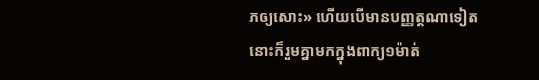ភឲ្យសោះ» ហើយបើមានបញ្ញត្តណាទៀត នោះក៏រួមគ្នាមកក្នុងពាក្យ១ម៉ាត់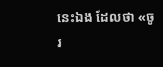នេះឯង ដែលថា «ចូរ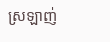ស្រឡាញ់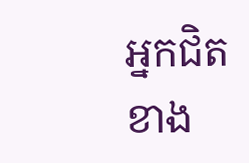អ្នកជិតខាង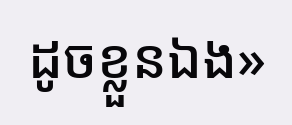ដូចខ្លួនឯង»